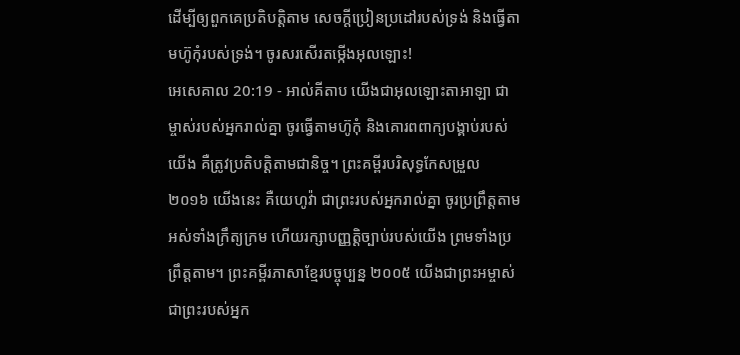ដើម្បីឲ្យពួកគេប្រតិបត្តិតាម សេចក្ដីប្រៀនប្រដៅរបស់ទ្រង់ និងធ្វើតាមហ៊ូកុំរបស់ទ្រង់។ ចូរសរសើរតម្កើងអុលឡោះ!
អេសេគាល 20:19 - អាល់គីតាប យើងជាអុលឡោះតាអាឡា ជាម្ចាស់របស់អ្នករាល់គ្នា ចូរធ្វើតាមហ៊ូកុំ និងគោរពពាក្យបង្គាប់របស់យើង គឺត្រូវប្រតិបត្តិតាមជានិច្ច។ ព្រះគម្ពីរបរិសុទ្ធកែសម្រួល ២០១៦ យើងនេះ គឺយេហូវ៉ា ជាព្រះរបស់អ្នករាល់គ្នា ចូរប្រព្រឹត្តតាមអស់ទាំងក្រឹត្យក្រម ហើយរក្សាបញ្ញត្តិច្បាប់របស់យើង ព្រមទាំងប្រព្រឹត្តតាម។ ព្រះគម្ពីរភាសាខ្មែរបច្ចុប្បន្ន ២០០៥ យើងជាព្រះអម្ចាស់ ជាព្រះរបស់អ្នក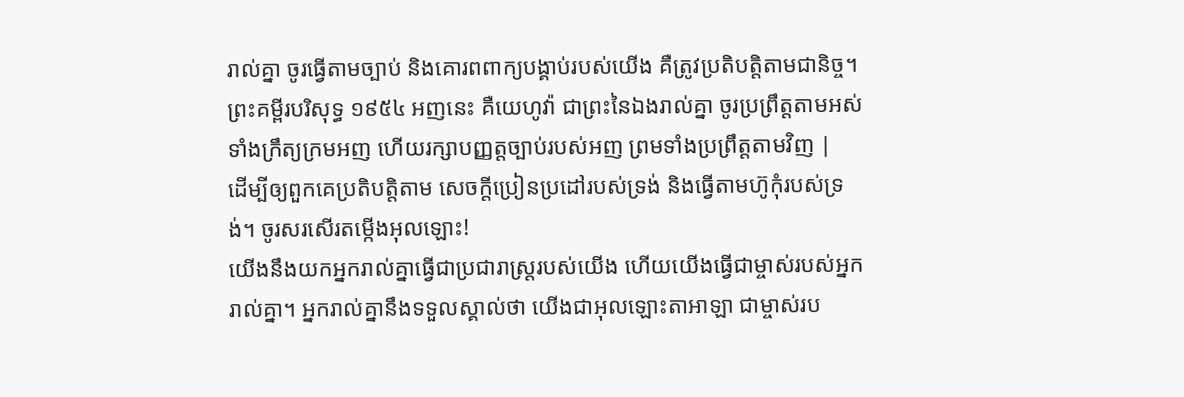រាល់គ្នា ចូរធ្វើតាមច្បាប់ និងគោរពពាក្យបង្គាប់របស់យើង គឺត្រូវប្រតិបត្តិតាមជានិច្ច។ ព្រះគម្ពីរបរិសុទ្ធ ១៩៥៤ អញនេះ គឺយេហូវ៉ា ជាព្រះនៃឯងរាល់គ្នា ចូរប្រព្រឹត្តតាមអស់ទាំងក្រឹត្យក្រមអញ ហើយរក្សាបញ្ញត្តច្បាប់របស់អញ ព្រមទាំងប្រព្រឹត្តតាមវិញ |
ដើម្បីឲ្យពួកគេប្រតិបត្តិតាម សេចក្ដីប្រៀនប្រដៅរបស់ទ្រង់ និងធ្វើតាមហ៊ូកុំរបស់ទ្រង់។ ចូរសរសើរតម្កើងអុលឡោះ!
យើងនឹងយកអ្នករាល់គ្នាធ្វើជាប្រជារាស្ត្ររបស់យើង ហើយយើងធ្វើជាម្ចាស់របស់អ្នករាល់គ្នា។ អ្នករាល់គ្នានឹងទទួលស្គាល់ថា យើងជាអុលឡោះតាអាឡា ជាម្ចាស់រប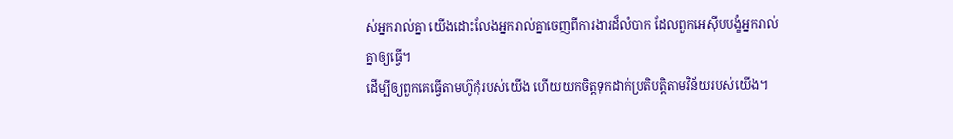ស់អ្នករាល់គ្នា យើងដោះលែងអ្នករាល់គ្នាចេញពីការងារដ៏លំបាក ដែលពួកអេស៊ីបបង្ខំអ្នករាល់គ្នាឲ្យធ្វើ។
ដើម្បីឲ្យពួកគេធ្វើតាមហ៊ូកុំរបស់យើង ហើយយកចិត្តទុកដាក់ប្រតិបត្តិតាមវិន័យរបស់យើង។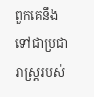ពួកគេនឹងទៅជាប្រជារាស្ត្ររបស់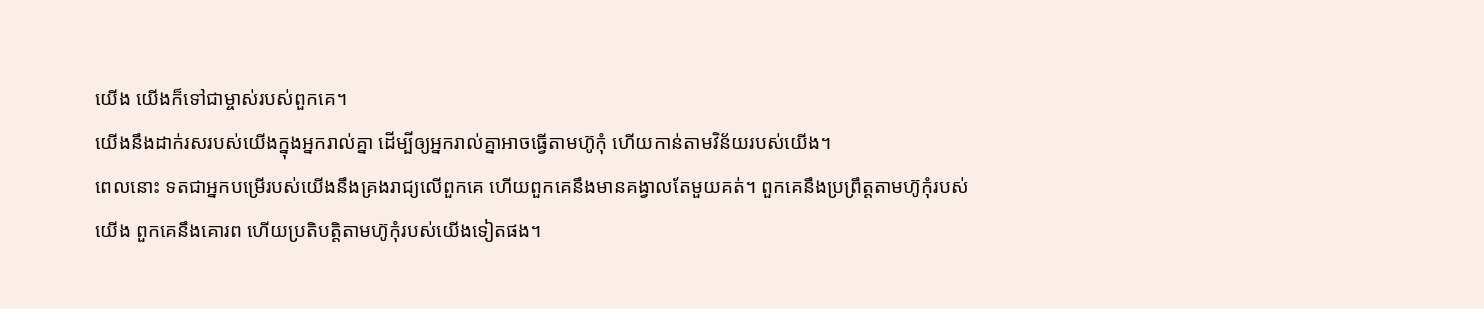យើង យើងក៏ទៅជាម្ចាស់របស់ពួកគេ។
យើងនឹងដាក់រសរបស់យើងក្នុងអ្នករាល់គ្នា ដើម្បីឲ្យអ្នករាល់គ្នាអាចធ្វើតាមហ៊ូកុំ ហើយកាន់តាមវិន័យរបស់យើង។
ពេលនោះ ទតជាអ្នកបម្រើរបស់យើងនឹងគ្រងរាជ្យលើពួកគេ ហើយពួកគេនឹងមានគង្វាលតែមួយគត់។ ពួកគេនឹងប្រព្រឹត្តតាមហ៊ូកុំរបស់យើង ពួកគេនឹងគោរព ហើយប្រតិបត្តិតាមហ៊ូកុំរបស់យើងទៀតផង។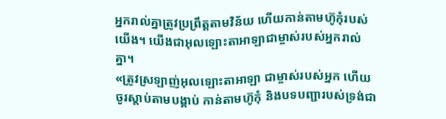អ្នករាល់គ្នាត្រូវប្រព្រឹត្តតាមវិន័យ ហើយកាន់តាមហ៊ូកុំរបស់យើង។ យើងជាអុលឡោះតាអាឡាជាម្ចាស់របស់អ្នករាល់គ្នា។
«ត្រូវស្រឡាញ់អុលឡោះតាអាឡា ជាម្ចាស់របស់អ្នក ហើយចូរស្តាប់តាមបង្គាប់ កាន់តាមហ៊ូកុំ និងបទបញ្ជារបស់ទ្រង់ជា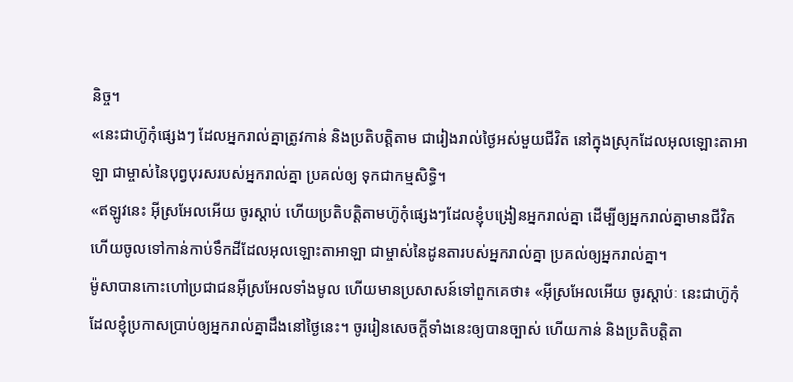និច្ច។
«នេះជាហ៊ូកុំផ្សេងៗ ដែលអ្នករាល់គ្នាត្រូវកាន់ និងប្រតិបត្តិតាម ជារៀងរាល់ថ្ងៃអស់មួយជីវិត នៅក្នុងស្រុកដែលអុលឡោះតាអាឡា ជាម្ចាស់នៃបុព្វបុរសរបស់អ្នករាល់គ្នា ប្រគល់ឲ្យ ទុកជាកម្មសិទ្ធិ។
«ឥឡូវនេះ អ៊ីស្រអែលអើយ ចូរស្តាប់ ហើយប្រតិបត្តិតាមហ៊ូកុំផ្សេងៗដែលខ្ញុំបង្រៀនអ្នករាល់គ្នា ដើម្បីឲ្យអ្នករាល់គ្នាមានជីវិត ហើយចូលទៅកាន់កាប់ទឹកដីដែលអុលឡោះតាអាឡា ជាម្ចាស់នៃដូនតារបស់អ្នករាល់គ្នា ប្រគល់ឲ្យអ្នករាល់គ្នា។
ម៉ូសាបានកោះហៅប្រជាជនអ៊ីស្រអែលទាំងមូល ហើយមានប្រសាសន៍ទៅពួកគេថា៖ «អ៊ីស្រអែលអើយ ចូរស្តាប់ៈ នេះជាហ៊ូកុំដែលខ្ញុំប្រកាសប្រាប់ឲ្យអ្នករាល់គ្នាដឹងនៅថ្ងៃនេះ។ ចូររៀនសេចក្តីទាំងនេះឲ្យបានច្បាស់ ហើយកាន់ និងប្រតិបត្តិតា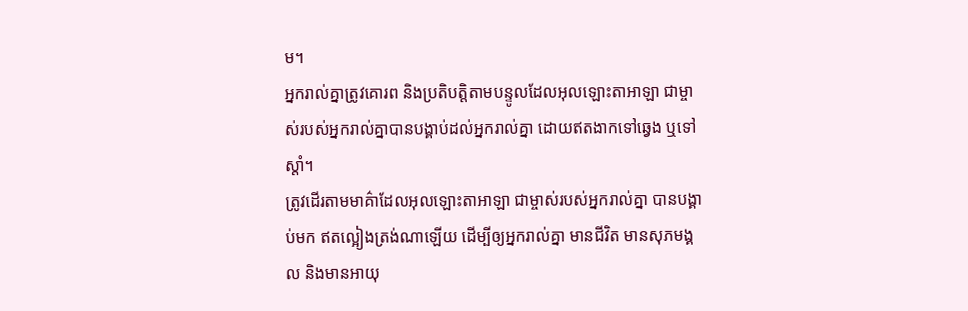ម។
អ្នករាល់គ្នាត្រូវគោរព និងប្រតិបត្តិតាមបន្ទូលដែលអុលឡោះតាអាឡា ជាម្ចាស់របស់អ្នករាល់គ្នាបានបង្គាប់ដល់អ្នករាល់គ្នា ដោយឥតងាកទៅឆ្វេង ឬទៅស្តាំ។
ត្រូវដើរតាមមាគ៌ាដែលអុលឡោះតាអាឡា ជាម្ចាស់របស់អ្នករាល់គ្នា បានបង្គាប់មក ឥតល្អៀងត្រង់ណាឡើយ ដើម្បីឲ្យអ្នករាល់គ្នា មានជីវិត មានសុភមង្គល និងមានអាយុ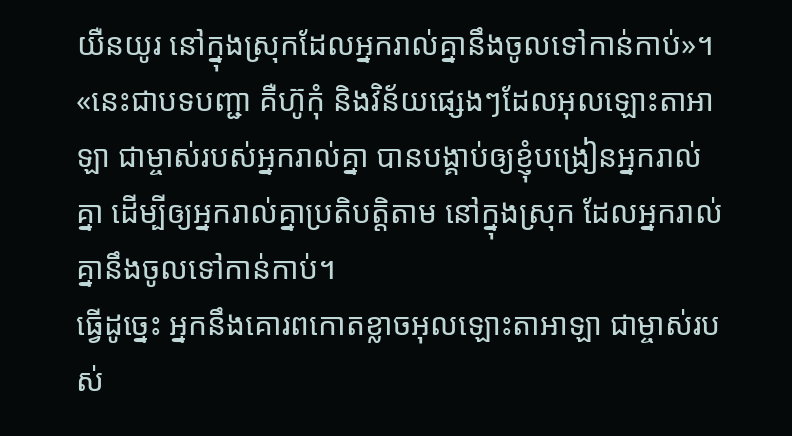យឺនយូរ នៅក្នុងស្រុកដែលអ្នករាល់គ្នានឹងចូលទៅកាន់កាប់»។
«នេះជាបទបញ្ជា គឺហ៊ូកុំ និងវិន័យផ្សេងៗដែលអុលឡោះតាអាឡា ជាម្ចាស់របស់អ្នករាល់គ្នា បានបង្គាប់ឲ្យខ្ញុំបង្រៀនអ្នករាល់គ្នា ដើម្បីឲ្យអ្នករាល់គ្នាប្រតិបត្តិតាម នៅក្នុងស្រុក ដែលអ្នករាល់គ្នានឹងចូលទៅកាន់កាប់។
ធ្វើដូច្នេះ អ្នកនឹងគោរពកោតខ្លាចអុលឡោះតាអាឡា ជាម្ចាស់របស់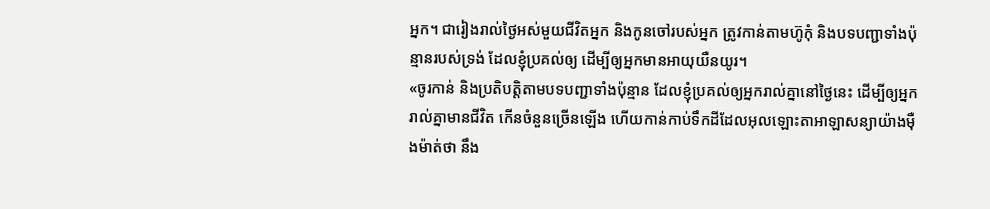អ្នក។ ជារៀងរាល់ថ្ងៃអស់មួយជីវិតអ្នក និងកូនចៅរបស់អ្នក ត្រូវកាន់តាមហ៊ូកុំ និងបទបញ្ជាទាំងប៉ុន្មានរបស់ទ្រង់ ដែលខ្ញុំប្រគល់ឲ្យ ដើម្បីឲ្យអ្នកមានអាយុយឺនយូរ។
«ចូរកាន់ និងប្រតិបត្តិតាមបទបញ្ជាទាំងប៉ុន្មាន ដែលខ្ញុំប្រគល់ឲ្យអ្នករាល់គ្នានៅថ្ងៃនេះ ដើម្បីឲ្យអ្នករាល់គ្នាមានជីវិត កើនចំនួនច្រើនឡើង ហើយកាន់កាប់ទឹកដីដែលអុលឡោះតាអាឡាសន្យាយ៉ាងម៉ឺងម៉ាត់ថា នឹង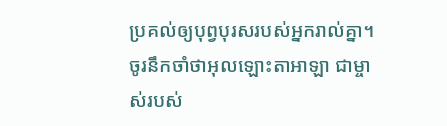ប្រគល់ឲ្យបុព្វបុរសរបស់អ្នករាល់គ្នា។
ចូរនឹកចាំថាអុលឡោះតាអាឡា ជាម្ចាស់របស់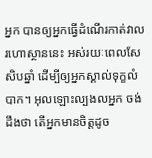អ្នក បានឲ្យអ្នកធ្វើដំណើរកាត់វាលរហោស្ថាននេះ អស់រយៈពេលសែសិបឆ្នាំ ដើម្បីឲ្យអ្នកស្គាល់ទុក្ខលំបាក។ អុលឡោះល្បងលអ្នក ចង់ដឹងថា តើអ្នកមានចិត្តដូច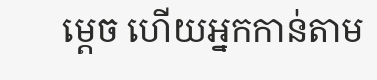ម្តេច ហើយអ្នកកាន់តាម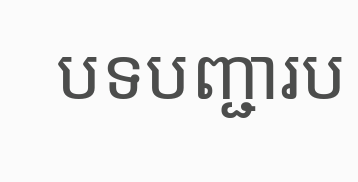បទបញ្ជារប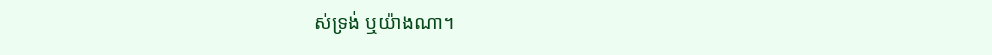ស់ទ្រង់ ឬយ៉ាងណា។